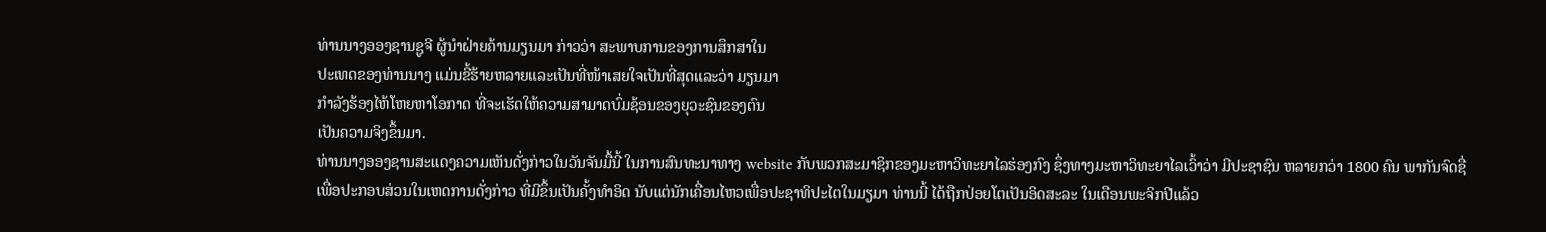ທ່ານນາງອອງຊານຊູຈີ ຜູ້ນໍາຝ່າຍຄ້ານມຽນມາ ກ່າວວ່າ ສະພາບການຂອງການສຶກສາໃນ
ປະເທດຂອງທ່ານນາງ ແມ່ນຂີ້ຮ້າຍຫລາຍແລະເປັນທີ່ໜ້າເສຍໃຈເປັນທີ່ສຸດແລະວ່າ ມຽນມາ
ກໍາລັງຮ້ອງໄຫ້ໂຫຍຫາໂອກາດ ທີ່ຈະເຮັດໃຫ້ຄວາມສາມາດບົ່ມຊ້ອນຂອງຍຸວະຊົນຂອງຕົນ
ເປັນຄວາມຈິງຂຶ້ນມາ.
ທ່ານນາງອອງຊານສະແດງຄວາມເຫັນດັ່ງກ່າວໃນວັນຈັນມື້ນີ້ ໃນການສົນທະນາທາງ website ກັບພວກສະມາຊິກຂອງມະຫາວິທະຍາໄລຮ່ອງກົງ ຊຶ່ງທາງມະຫາວິທະຍາໄລເວົ້າວ່າ ມີປະຊາຊົນ ຫລາຍກວ່າ 1800 ຄົນ ພາກັນຈົດຊື່ເພື່ອປະກອບສ່ວນໃນເຫດການດັ່ງກ່າວ ທີ່ມີຂຶ້ນເປັນຄັ້ງທໍາອິດ ນັບແຕ່ນັກເຄື່ອນໄຫວເພື່ອປະຊາທິປະໄຕໃນມຽມາ ທ່ານນີ້ ໄດ້ຖືກປ່ອຍໂຕເປັນອິດສະລະ ໃນເດືອນພະຈິກປີແລ້ວ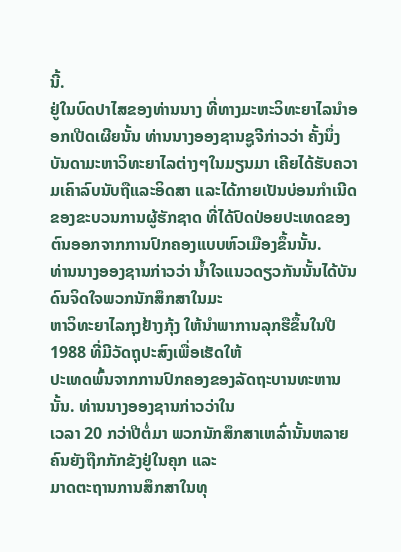ນີ້.
ຢູ່ໃນບົດປາໄສຂອງທ່ານນາງ ທີ່ທາງມະຫະວິທະຍາໄລນໍາອອກເປີດເຜີຍນັ້ນ ທ່ານນາງອອງຊານຊູຈີກ່າວວ່າ ຄັ້ງນຶ່ງ ບັນດາມະຫາວິທະຍາໄລຕ່າງໆໃນມຽນມາ ເຄີຍໄດ້ຮັບຄວາມເຄົາລົບນັບຖືແລະອິດສາ ແລະໄດ້ກາຍເປັນບ່ອນກໍາເນີດຂອງຂະບວນການຜູ້ຮັກຊາດ ທີ່ໄດ້ປົດປ່ອຍປະເທດຂອງຕົນອອກຈາກການປົກຄອງແບບຫົວເມືອງຂຶ້ນນັ້ນ.
ທ່ານນາງອອງຊານກ່າວວ່າ ນໍ້າໃຈແນວດຽວກັນນັ້ນໄດ້ບັນດົນຈິດໃຈພວກນັກສຶກສາໃນມະ
ຫາວິທະຍາໄລກຸງຢ້າງກຸ້ງ ໃຫ້ນໍາພາການລຸກຮືຂຶ້ນໃນປີ 1988 ທີ່ມີວັດຖຸປະສົງເພື່ອເຮັດໃຫ້
ປະເທດພົ້ນຈາກການປົກຄອງຂອງລັດຖະບານທະຫານນັ້ນ. ທ່ານນາງອອງຊານກ່າວວ່າໃນ
ເວລາ 20 ກວ່າປີຕໍ່ມາ ພວກນັກສຶກສາເຫລົ່ານັ້ນຫລາຍຄົນຍັງຖືກກັກຂັງຢູ່ໃນຄຸກ ແລະ
ມາດຕະຖານການສຶກສາໃນທຸ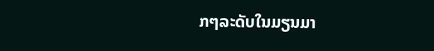ກໆລະດັບໃນມຽນມາ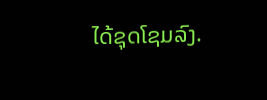ໄດ້ຊຸດໂຊມລົງ.